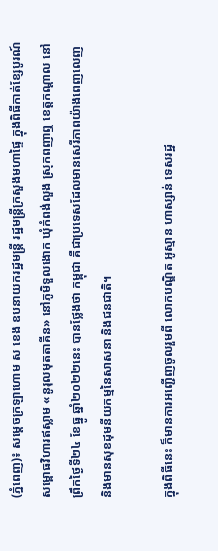(ភ្នំពេញ)៖ សម្ដេចក្រឡាហោម ស ខេង ឧបនាយករដ្ឋមន្ត្រី រដ្ឋមន្ត្រីក្រសួងមហាផ្ទៃ ក្នុងពិធីកាត់ខ្សែបូរណ៍សម្ពោធវិហារឥស្លាម «នូរុលមុតតាគីន» នៅភូមិទួលងោក ឃុំកំពង់លួង ស្រុកពញាឮ ខេត្តកណ្តាល នៅព្រឹកថ្ងៃទី២៤ ខែធ្នូ ឆ្នាំ២០២២នេះ បានថ្លែងថា កម្ពុជា គឺជាប្រទេសដែលមានសេរីភាពយ៉ាងពេញលេញ និងមានសុខដុមនីយកម្មនៃសាសនា និងជនជាតិ។

ក្នុងពិធីនេះ ក៏មានការអញ្ជើញចូលរួមពី លោកបណ្ឌិត អូស្មាន ហាស្សាន់ ទេសរដ្ឋ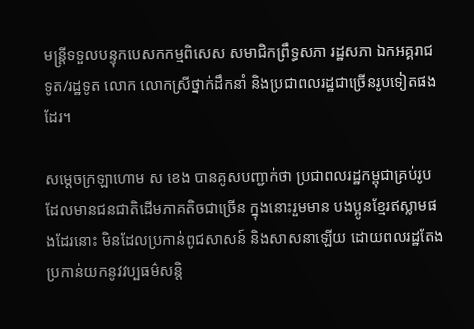មន្ត្រីទទួលបន្ទុកបេសកកម្មពិសេស សមាជិកព្រឹទ្ធសភា រដ្ឋសភា ឯកអគ្គរាជទូត/រដ្ឋទូត លោក លោកស្រីថ្នាក់ដឹកនាំ និងប្រជាពលរដ្ឋជាច្រើនរូបទៀតផងដែរ។

សម្ដេចក្រឡាហោម ស ខេង បានគូសបញ្ជាក់ថា ប្រជាពលរដ្ឋកម្ពុជាគ្រប់រូប ដែលមានជនជាតិដើមភាគតិចជាច្រើន ក្នុងនោះរួមមាន បងប្អូនខ្មែរឥស្លាមផងដែរនោះ មិនដែលប្រកាន់ពូជសាសន៍ និងសាសនាឡើយ ដោយពលរដ្ឋតែងប្រកាន់យកនូវវប្បធម៌សន្តិ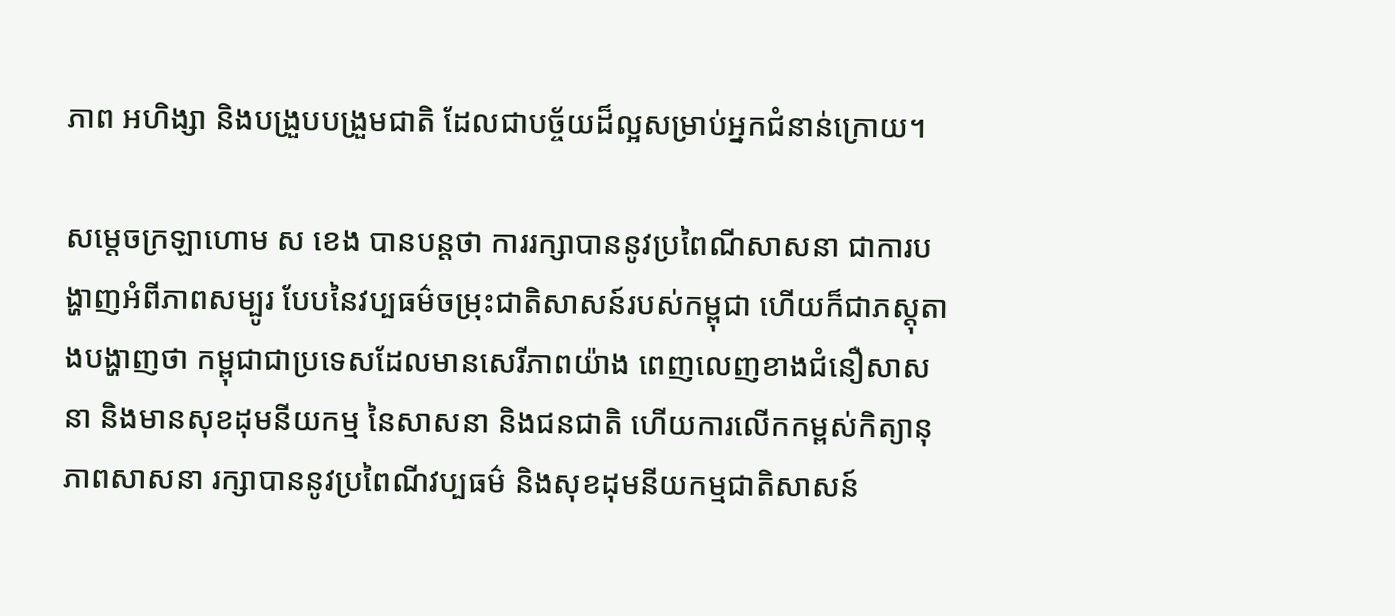ភាព អហិង្សា និងបង្រួបបង្រួមជាតិ ដែលជាបច្ច័យដ៏ល្អសម្រាប់អ្នកជំនាន់ក្រោយ។

សម្ដេចក្រឡាហោម ស ខេង បានបន្តថា ការរក្សាបាននូវប្រពៃណីសាសនា ជាការបង្ហាញអំពីភាពសម្បូរ បែបនៃវប្បធម៌ចម្រុះជាតិសាសន៍របស់កម្ពុជា ហើយក៏ជាភស្តុតាងបង្ហាញថា កម្ពុជាជាប្រទេសដែលមានសេរីភាពយ៉ាង ពេញលេញខាងជំនឿសាសនា និងមានសុខដុមនីយកម្ម នៃសាសនា និងជនជាតិ ហើយការលើកកម្ពស់កិត្យានុភាពសាសនា រក្សាបាននូវប្រពៃណីវប្បធម៌ និងសុខដុមនីយកម្មជាតិសាសន៍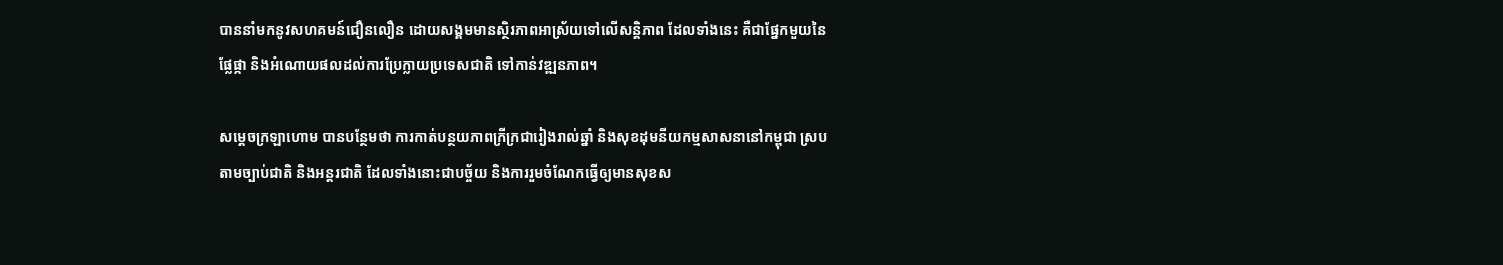បាននាំមកនូវសហគមន៍ជឿនលឿន ដោយសង្គមមានស្ថិរភាពអាស្រ័យទៅលើសន្តិភាព ដែលទាំងនេះ គឺជាផ្នែកមួយនៃផ្លែផ្កា និងអំណោយផលដល់ការប្រែក្លាយប្រទេសជាតិ ទៅកាន់វឌ្ឍនភាព។

សម្ដេចក្រឡាហោម បានបន្ថែមថា ការកាត់បន្ថយភាពក្រីក្រជារៀងរាល់ឆ្នាំ និងសុខដុមនីយកម្មសាសនានៅកម្ពុជា ស្របតាមច្បាប់ជាតិ និងអន្តរជាតិ ដែលទាំងនោះជាបច្ច័យ និងការរួមចំណែកធ្វើឲ្យមានសុខស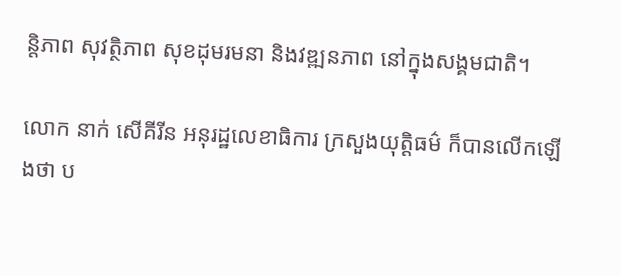ន្តិភាព សុវត្ថិភាព សុខដុមរមនា និងវឌ្ឍនភាព នៅក្នុងសង្គមជាតិ។

លោក នាក់ សើគីរីន អនុរដ្ឋលេខាធិការ ក្រសួងយុត្តិធម៌ ក៏បានលើកឡើងថា ប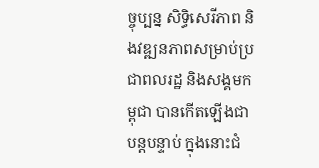ច្ចុប្បន្ន សិទ្ធិសេរីភាព និងវឌ្ឍនភាពសម្រាប់ប្រជាពលរដ្ឋ និងសង្គមកម្ពុជា បានកើតឡើងជាបន្តបន្ទាប់ ក្នុងនោះជំ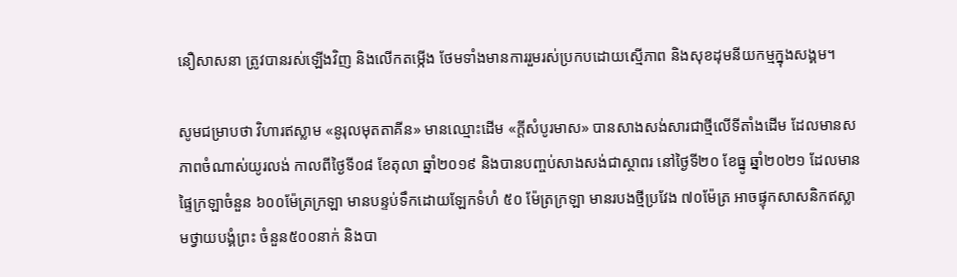នឿសាសនា ត្រូវបានរស់ឡើងវិញ និងលើកតម្កើង ថែមទាំងមានការរួមរស់ប្រកបដោយស្មើភាព និងសុខដុមនីយកម្មក្នុងសង្គម។

សូមជម្រាបថា វិហារឥស្លាម «នូរុលមុតតាគីន» មានឈ្មោះដើម «ក្ដីសំបូរមាស» បានសាងសង់សារជាថ្មីលើទីតាំងដើម ដែលមានសភាពចំណាស់យូរលង់ កាលពីថ្ងៃទី០៨ ខែតុលា ឆ្នាំ២០១៩ និងបានបញ្ចប់សាងសង់ជាស្ថាពរ នៅថ្ងៃទី២០ ខែធ្នូ ឆ្នាំ២០២១ ដែលមានផ្ទៃក្រឡាចំនួន ៦០០ម៉ែត្រក្រឡា មានបន្ទប់ទឹកដោយឡែកទំហំ ៥០ ម៉ែត្រក្រឡា មានរបងថ្មីប្រវែង ៧០ម៉ែត្រ អាចផ្ទុកសាសនិកឥស្លាមថ្វាយបង្គំព្រះ ចំនួន៥០០នាក់ និងបា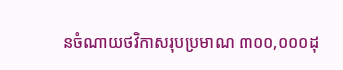នចំណាយថវិកាសរុបប្រមាណ ៣០០,០០០ដុ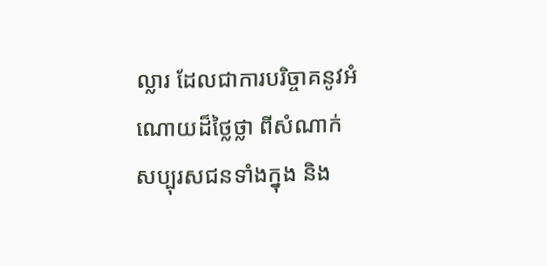ល្លារ ដែលជាការបរិច្ចាគនូវអំណោយដ៏ថ្លៃថ្លា ពីសំណាក់សប្បុរសជនទាំងក្នុង និង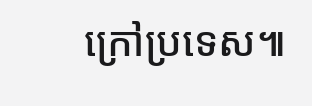ក្រៅប្រទេស៕